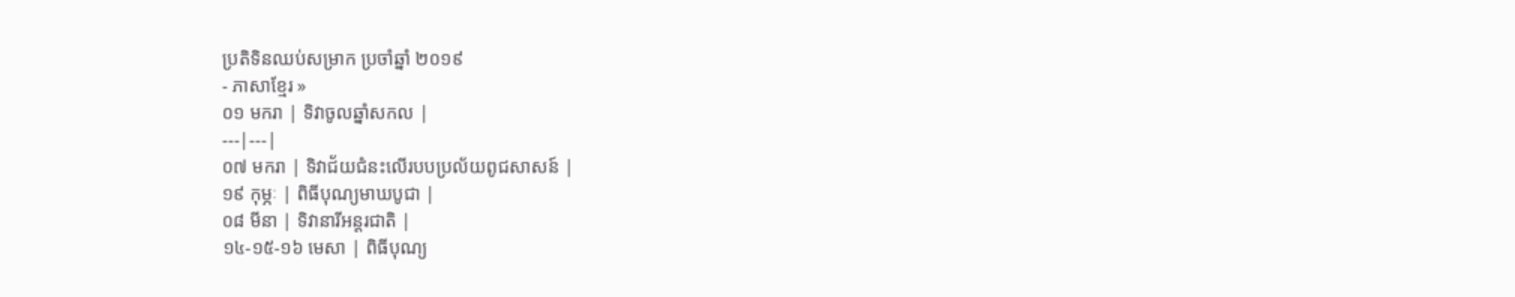ប្រតិទិនឈប់សម្រាក ប្រចាំឆ្នាំ ២០១៩
- ភាសាខ្មែរ »
០១ មករា | ទិវាចូលឆ្នាំសកល |
---|---|
០៧ មករា | ទិវាជ័យជំនះលើរបបប្រល័យពូជសាសន៍ |
១៩ កុម្ភៈ | ពិធីបុណ្យមាឃបូជា |
០៨ មីនា | ទិវានារីអន្តរជាតិ |
១៤-១៥-១៦ មេសា | ពិធីបុណ្យ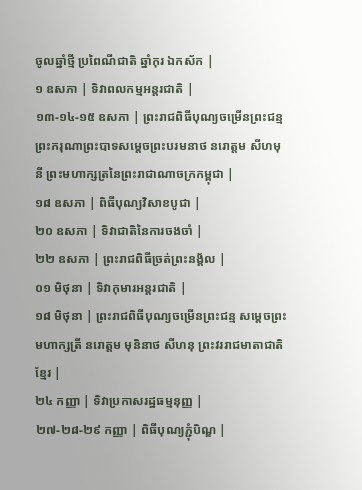ចូលឆ្នាំថ្មី ប្រពៃណីជាតិ ឆ្នាំកុរ ឯកស័ក |
១ ឧសភា | ទិវាពលកម្មអន្តរជាតិ |
១៣-១៤-១៥ ឧសភា | ព្រះរាជពិធីបុណ្យចម្រើនព្រះជន្ម ព្រះករុណាព្រះបាទសម្តេចព្រះបរមនាថ នរោត្តម សីហមុនី ព្រះមហាក្សត្រនៃព្រះរាជាណាចក្រកម្ពុជា |
១៨ ឧសភា | ពិធីបុណ្យវិសាខបូជា |
២០ ឧសភា | ទិវាជាតិនៃការចងចាំ |
២២ ឧសភា | ព្រះរាជពិធីច្រត់ព្រះនង្គ័ល |
០១ មិថុនា | ទិវាកុមារអន្តរជាតិ |
១៨ មិថុនា | ព្រះរាជពិធីបុណ្យចម្រើនព្រះជន្ម សម្តេចព្រះមហាក្សត្រី នរោត្តម មុនិនាថ សីហនុ ព្រះវររាជមាតាជាតិខ្មែរ |
២៤ កញ្ញា | ទិវាប្រកាសរដ្ឋធម្មនុញ្ញ |
២៧-២៨-២៩ កញ្ញា | ពិធីបុណ្យភ្ជុំបិណ្ឌ |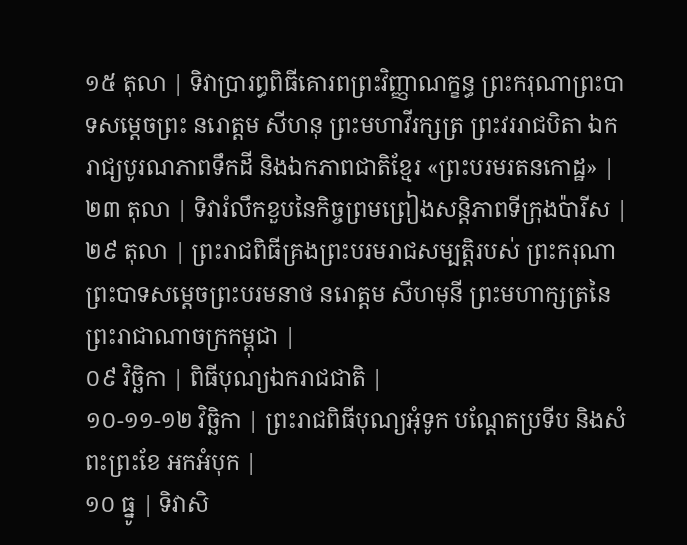១៥ តុលា | ទិវាប្រារព្ធពិធីគោរពព្រះវិញ្ញាណក្ខន្ធ ព្រះករុណាព្រះបាទសម្តេចព្រះ នរោត្តម សីហនុ ព្រះមហាវីរក្សត្រ ព្រះវររាជបិតា ឯករាជ្យបូរណភាពទឹកដី និងឯកភាពជាតិខ្មែរ «ព្រះបរមរតនកោដ្ឋ» |
២៣ តុលា | ទិវារំលឹកខួបនៃកិច្ចព្រមព្រៀងសន្តិភាពទីក្រុងប៉ារីស |
២៩ តុលា | ព្រះរាជពិធីគ្រងព្រះបរមរាជសម្បត្តិរបស់ ព្រះករុណាព្រះបាទសម្តេចព្រះបរមនាថ នរោត្តម សីហមុនី ព្រះមហាក្សត្រនៃព្រះរាជាណាចក្រកម្ពុជា |
០៩ វិច្ឆិកា | ពិធីបុណ្យឯករាជជាតិ |
១០-១១-១២ វិច្ឆិកា | ព្រះរាជពិធីបុណ្យអុំទូក បណ្តែតប្រទីប និងសំពះព្រះខែ អកអំបុក |
១០ ធ្នូ | ទិវាសិ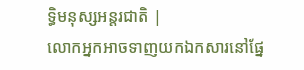ទ្ធិមនុស្សអន្តរជាតិ |
លោកអ្នកអាចទាញយកឯកសារនៅផ្នែ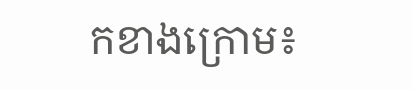កខាងក្រោម៖